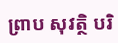ព្រាប សុវត្ថិ បរិ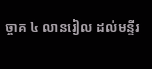ច្ចាគ ៤ លានរៀល ដល់មន្ទីរ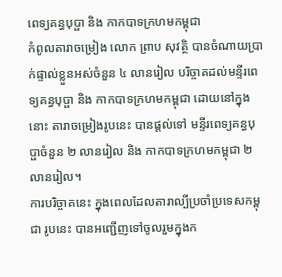ពេទ្យគន្ធបុប្ផា និង កាកបាទក្រហមកម្ពុជា
កំពូលតារាចម្រៀង លោក ព្រាប សុវត្ថិ បានចំណាយប្រាក់ផ្ទាល់ខ្លួនអស់ចំនួន ៤ លានរៀល បរិច្ចាគដល់មន្ទីរពេទ្យគន្ធបុប្ផា និង កាកបាទក្រហមកម្ពុជា ដោយនៅក្នុងនោះ តារាចម្រៀងរូបនេះ បានផ្ដល់ទៅ មន្ទីរពេទ្យគន្ធបុប្ផាចំនួន ២ លានរៀល និង កាកបាទក្រហមកម្ពុជា ២ លានរៀល។
ការបរិច្ចាគនេះ ក្នុងពេលដែលតារាល្បីប្រចាំប្រទេសកម្ពុជា រូបនេះ បានអញ្ជើញទៅចូលរួមក្នុងក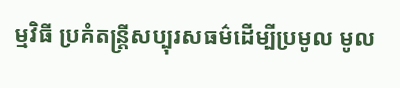ម្មវិធី ប្រគំតន្ត្រីសប្បុរសធម៌ដើម្បីប្រមូល មូល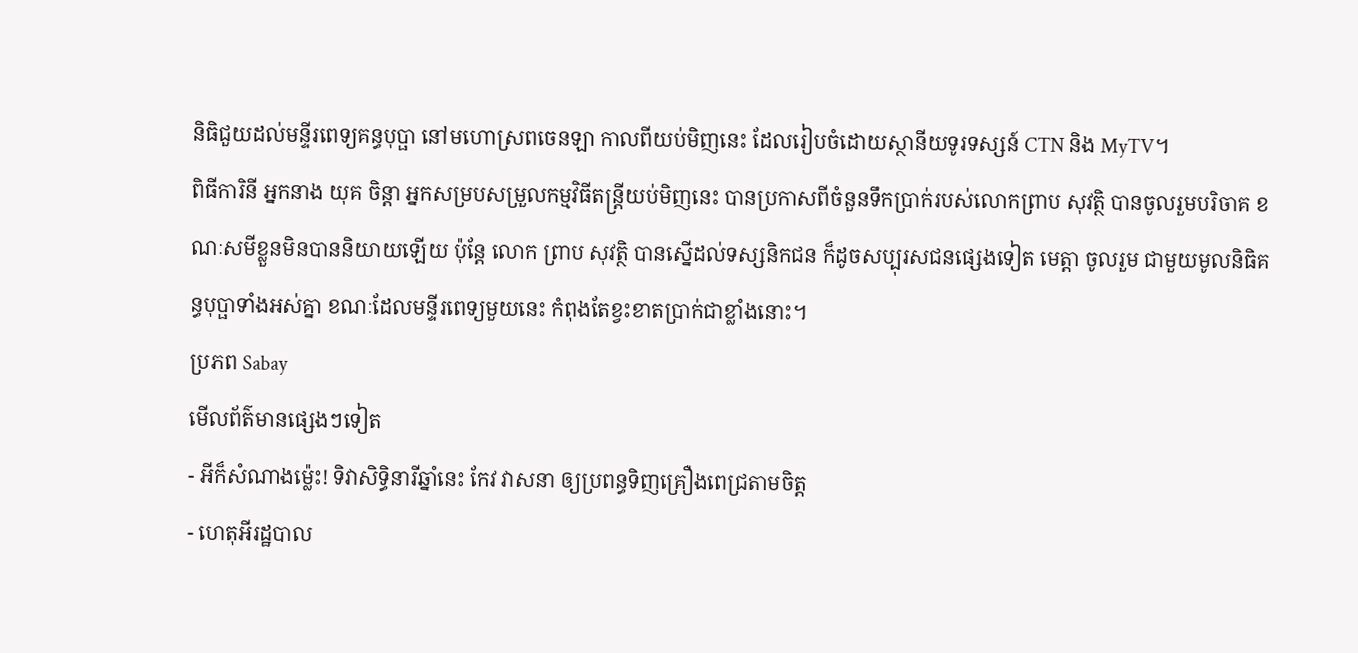និធិជួយដល់មន្ទីរពេទ្យគន្ធបុប្ផា នៅមហោស្រពចេនឡា កាលពីយប់មិញនេះ ដែលរៀបចំដោយស្ថានីយទូរទស្សន៍ CTN និង MyTV។
ពិធីការិនី អ្នកនាង យុគ ចិន្ដា អ្នកសម្របសម្រួលកម្មវិធីតន្រ្តីយប់មិញនេះ បានប្រកាសពីចំនួនទឹកប្រាក់របស់លោកព្រាប សុវត្ថិ បានចូលរួមបរិចាគ ខណៈសមីខ្លួនមិនបាននិយាយឡើយ ប៉ុន្ដែ លោក ព្រាប សុវត្ថិ បានស្នើដល់ទស្សនិកជន ក៏ដូចសប្បុរសជនផ្សេងទៀត មេត្តា ចូលរួម ជាមួយមូលនិធិគន្ធបុប្ផាទាំងអស់គ្នា ខណៈដែលមន្ទីរពេទ្យមួយនេះ កំពុងតែខ្វះខាតប្រាក់ជាខ្លាំងនោះ។
ប្រភព Sabay
មើលព័ត៌មានផ្សេងៗទៀត
- អីក៏សំណាងម្ល៉េះ! ទិវាសិទ្ធិនារីឆ្នាំនេះ កែវ វាសនា ឲ្យប្រពន្ធទិញគ្រឿងពេជ្រតាមចិត្ត
- ហេតុអីរដ្ឋបាល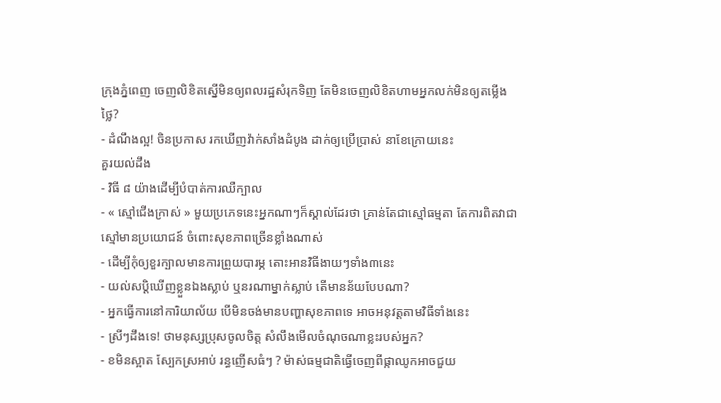ក្រុងភ្នំពេញ ចេញលិខិតស្នើមិនឲ្យពលរដ្ឋសំរុកទិញ តែមិនចេញលិខិតហាមអ្នកលក់មិនឲ្យតម្លើងថ្លៃ?
- ដំណឹងល្អ! ចិនប្រកាស រកឃើញវ៉ាក់សាំងដំបូង ដាក់ឲ្យប្រើប្រាស់ នាខែក្រោយនេះ
គួរយល់ដឹង
- វិធី ៨ យ៉ាងដើម្បីបំបាត់ការឈឺក្បាល
- « ស្មៅជើងក្រាស់ » មួយប្រភេទនេះអ្នកណាៗក៏ស្គាល់ដែរថា គ្រាន់តែជាស្មៅធម្មតា តែការពិតវាជាស្មៅមានប្រយោជន៍ ចំពោះសុខភាពច្រើនខ្លាំងណាស់
- ដើម្បីកុំឲ្យខួរក្បាលមានការព្រួយបារម្ភ តោះអានវិធីងាយៗទាំង៣នេះ
- យល់សប្តិឃើញខ្លួនឯងស្លាប់ ឬនរណាម្នាក់ស្លាប់ តើមានន័យបែបណា?
- អ្នកធ្វើការនៅការិយាល័យ បើមិនចង់មានបញ្ហាសុខភាពទេ អាចអនុវត្តតាមវិធីទាំងនេះ
- ស្រីៗដឹងទេ! ថាមនុស្សប្រុសចូលចិត្ត សំលឹងមើលចំណុចណាខ្លះរបស់អ្នក?
- ខមិនស្អាត ស្បែកស្រអាប់ រន្ធញើសធំៗ ? ម៉ាស់ធម្មជាតិធ្វើចេញពីផ្កាឈូកអាចជួយ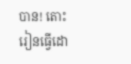បាន! តោះរៀនធ្វើដោ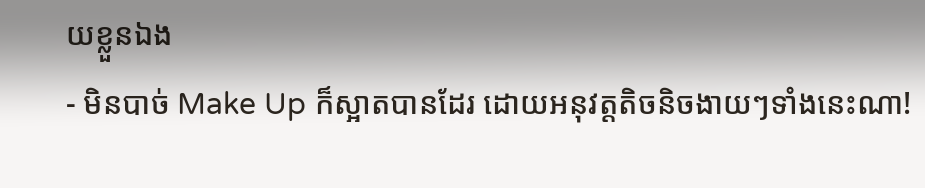យខ្លួនឯង
- មិនបាច់ Make Up ក៏ស្អាតបានដែរ ដោយអនុវត្តតិចនិចងាយៗទាំងនេះណា!